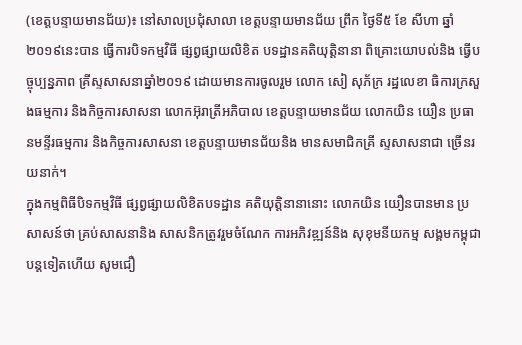(ខេត្តបន្ទាយមានជ័យ)៖ នៅសាលប្រជុំសាលា ខេត្តបន្ទាយមានជ័យ ព្រឹក ថ្ងៃទី៥ ខែ សីហា ឆ្នាំ២០១៩នេះបាន ធ្វើការបិទកម្មវិធី ផ្សព្វផ្សាយលិខិត បទដ្ឋានគតិយុត្តិនានា ពិគ្រោះយោបល់និង ធ្វើបច្ចុប្បន្នភាព គ្រីស្ទសាសនាឆ្នាំ២០១៩ ដោយមានការចូលរួម លោក សៀ សុភ័ក្រ រដ្ឋលេខា ធិការក្រសួងធម្មការ និងកិច្ចការសាសនា លោកអ៊ុរាត្រីអភិបាល ខេត្តបន្ទាយមានជ័យ លោកយិន យឿន ប្រធានមន្ទីរធម្មការ និងកិច្ចការសាសនា ខេត្តបន្ទាយមានជ័យនិង មានសមាជិកគ្រី ស្ទសាសនាជា ច្រើនរយនាក់។
ក្នុងកម្មពិធីបិទកម្មវិធី ផ្សព្វផ្សាយលិខិតបទដ្ឋាន គតិយុត្តិនានានោះ លោកយិន យឿនបានមាន ប្រសាសន៍ថា គ្រប់សាសនានិង សាសនិកត្រូវរួមចំណែក ការអភិវឌ្ឍន៍និង សុខុមនីយកម្ម សង្គមកម្ពុជាបន្តទៀតហើយ សូមជឿ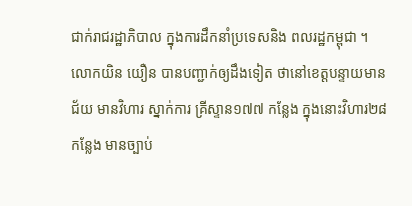ជាក់រាជរដ្ឋាភិបាល ក្នុងការដឹកនាំប្រទេសនិង ពលរដ្ឋកម្ពុជា ។
លោកយិន យឿន បានបញ្ជាក់ឲ្យដឹងទៀត ថានៅខេត្តបន្ទាយមានជ័យ មានវិហារ ស្នាក់ការ គ្រីស្ទាន១៧៧ កន្លែង ក្នុងនោះវិហារ២៨កន្លែង មានច្បាប់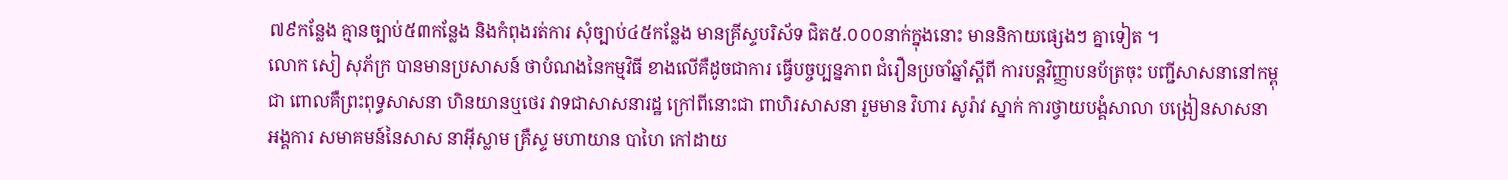៧៩កន្លែង គ្មានច្បាប់៥៣កន្លែង និងកំពុងរត់ការ សុំច្បាប់៤៥កន្លែង មានគ្រីស្ទបរិស័ទ ជិត៥.០០០នាក់ក្នុងនោះ មាននិកាយផ្សេងៗ គ្នាទៀត ។
លោក សៀ សុភ័ក្រ បានមានប្រសាសន៍ ថាបំណងនៃកម្មវិធី ខាងលើគឺដូចជាការ ធ្វើបច្ចប្បន្នភាព ជំរឿនប្រចាំឆ្នាំស្តីពី ការបន្តវិញ្ញាបនប័ត្រចុះ បញ្ជីសាសនានៅកម្ពុជា ពោលគឺព្រះពុទ្ធសាសនា ហិនយានឬថេរ វាទជាសាសនារដ្ឋ ក្រៅពីនោះជា ពាហិរសាសនា រួមមាន វិហារ សូរ៉ាវ ស្នាក់ ការថ្វាយបង្គំសាលា បង្រៀនសាសនា អង្គការ សមាគមន៍នៃសាស នាអ៊ីស្លាម គ្រឺស្ទ មហាយាន បាហៃ កៅដាយ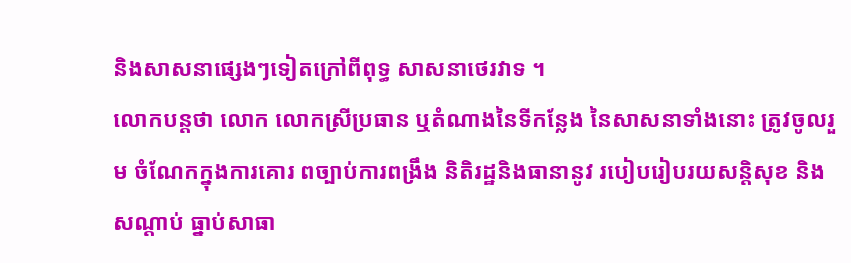និងសាសនាផ្សេងៗទៀតក្រៅពីពុទ្ធ សាសនាថេរវាទ ។
លោកបន្តថា លោក លោកស្រីប្រធាន ឬតំណាងនៃទីកន្លែង នៃសាសនាទាំងនោះ ត្រូវចូលរួម ចំណែកក្នុងការគោរ ពច្បាប់ការពង្រឹង និតិរដ្ឋនិងធានានូវ របៀបរៀបរយសន្តិសុខ និងសណ្តាប់ ធ្នាប់សាធា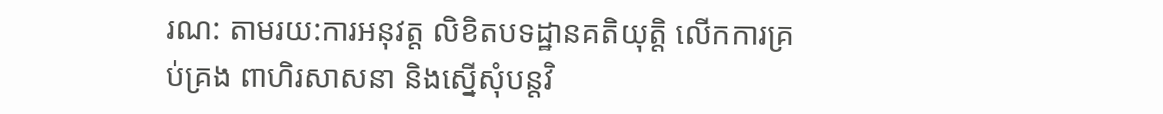រណ: តាមរយ:ការអនុវត្ត លិខិតបទដ្ឋានគតិយុត្តិ លើកការគ្រប់គ្រង ពាហិរសាសនា និងស្នើសុំបន្តវិ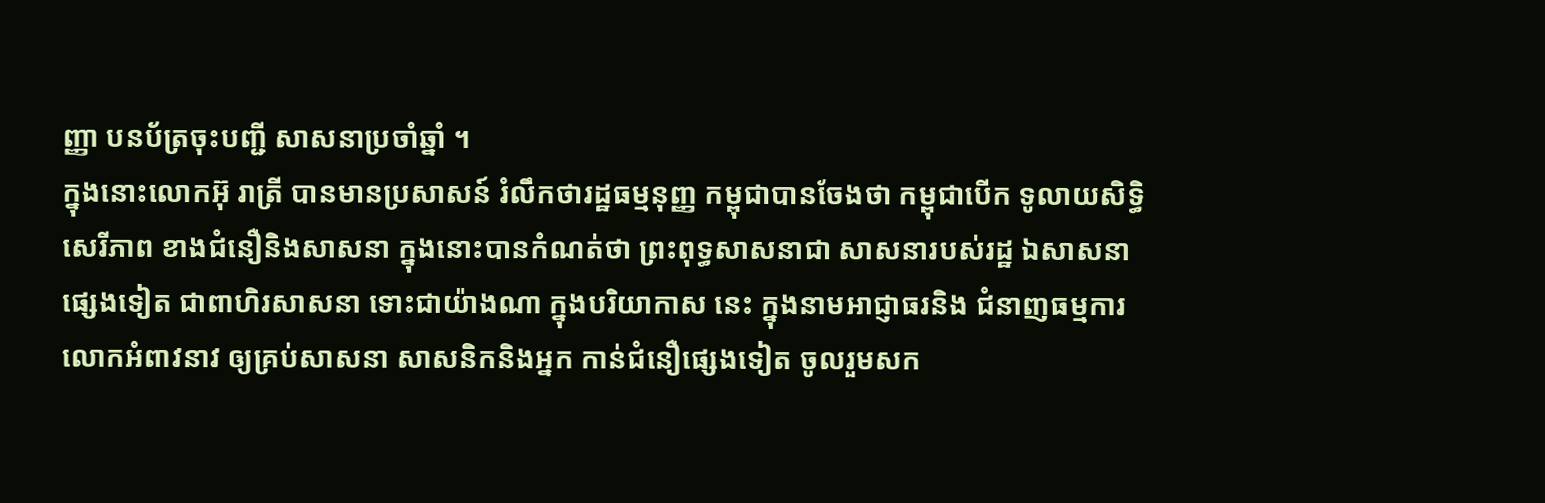ញ្ញា បនប័ត្រចុះបញ្ជី សាសនាប្រចាំឆ្នាំ ។
ក្នុងនោះលោកអ៊ុ រាត្រី បានមានប្រសាសន៍ រំលឹកថារដ្ឋធម្មនុញ្ញ កម្ពុជាបានចែងថា កម្ពុជាបើក ទូលាយសិទ្ធិសេរីភាព ខាងជំនឿនិងសាសនា ក្នុងនោះបានកំណត់ថា ព្រះពុទ្ធសាសនាជា សាសនារបស់រដ្ឋ ឯសាសនាផ្សេងទៀត ជាពាហិរសាសនា ទោះជាយ៉ាងណា ក្នុងបរិយាកាស នេះ ក្នុងនាមអាជ្ញាធរនិង ជំនាញធម្មការ លោកអំពាវនាវ ឲ្យគ្រប់សាសនា សាសនិកនិងអ្នក កាន់ជំនឿផ្សេងទៀត ចូលរួមសក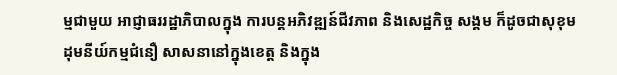ម្មជាមួយ អាជ្ញាធររដ្ឋាភិបាលក្នុង ការបន្តអភិវឌ្ឍន៍ជីវភាព និងសេដ្ឋកិច្ច សង្គម ក៏ដូចជាសុខុម ដុមនីយ៍កម្មជំនឿ សាសនានៅក្នុងខេត្ត និងក្នុង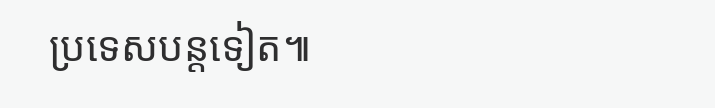ប្រទេសបន្តទៀត៕